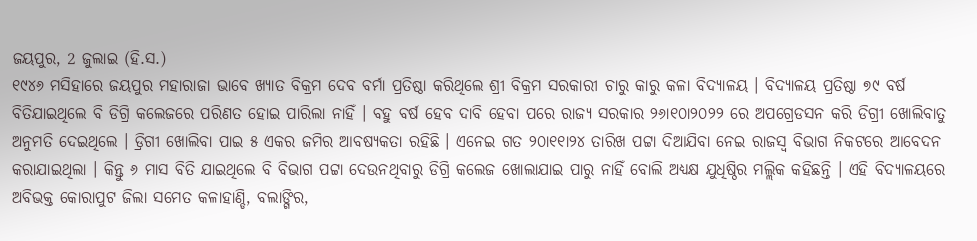ଜୟପୁର, 2 ଜୁଲାଇ (ହି.ସ.)
୧୯୪୬ ମସିହାରେ ଜୟପୁର ମହାରାଜା ଭାବେ ଖ୍ୟାତ ବିକ୍ରମ ଦେବ ବର୍ମା ପ୍ରତିଷ୍ଠା କରିଥିଲେ ଶ୍ରୀ ବିକ୍ରମ ସରକାରୀ ଚାରୁ କାରୁ କଳା ବିଦ୍ୟାଳୟ । ବିଦ୍ୟାଳୟ ପ୍ରତିଷ୍ଠା ୭୯ ବର୍ଷ ବିତିଯାଇଥିଲେ ବି ଡିଗ୍ରି କଲେଜରେ ପରିଣତ ହୋଇ ପାରିଲା ନାହିଁ । ବହୁ ବର୍ଷ ହେବ ଦାବି ହେବା ପରେ ରାଜ୍ୟ ସରକାର ୨୬ା୧୦ା୨୦୨୨ ରେ ଅପଗ୍ରେଡସନ କରି ଡିଗ୍ରୀ ଖୋଲିବାତୁ ଅନୁମତି ଦେଇଥିଲେ । ଡ୍ରିଗୀ ଖୋଲିବା ପାଇ ୫ ଏକର ଜମିର ଆବଷ୍ୟକତା ରହିଛି । ଏନେଇ ଗତ ୨୦ା୧୧ା୨୪ ତାରିଖ ପଟ୍ଟା ଦିଆଯିବା ନେଇ ରାଜସ୍ୱ ବିଭାଗ ନିକଟରେ ଆବେଦନ କରାଯାଇଥିଲା । କିନ୍ତୁ ୬ ମାସ ବିତି ଯାଇଥିଲେ ବି ବିଭାଗ ପଟ୍ଟା ଦେଉନଥିବାରୁ ଡିଗ୍ରି କଲେଜ ଖୋଲାଯାଇ ପାରୁ ନାହିଁ ବୋଲି ଅଧ୍ୟକ୍ଷ ଯୁଧିଷ୍ଠିର ମଲ୍ଲିକ କହିଛନ୍ତି । ଏହି ବିଦ୍ୟାଳୟରେ ଅବିଭକ୍ତ କୋରାପୁଟ ଜିଲା ସମେତ କଳାହାଣ୍ଡି, ବଲାଙ୍ଗିର,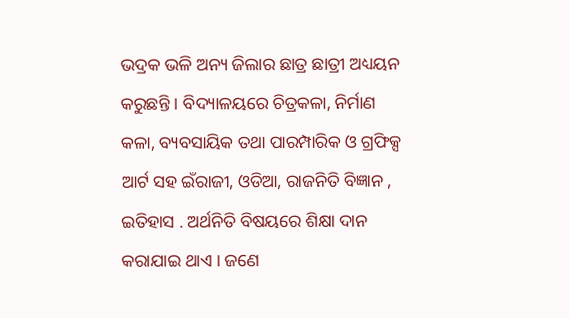ଭଦ୍ରକ ଭଳି ଅନ୍ୟ ଜିଲାର ଛାତ୍ର ଛାତ୍ରୀ ଅଧ୍ୟୟନ କରୁଛନ୍ତି । ବିଦ୍ୟାଳୟରେ ଚିତ୍ରକଳା, ନିର୍ମାଣ କଳା, ବ୍ୟବସାୟିକ ତଥା ପାରମ୍ପାରିକ ଓ ଗ୍ରଫିକ୍ସ ଆର୍ଟ ସହ ଇଁରାଜୀ, ଓଡିଆ, ରାଜନିତି ବିଜ୍ଞାନ , ଇତିହାସ . ଅର୍ଥନିତି ବିଷୟରେ ଶିକ୍ଷା ଦାନ କରାଯାଇ ଥାଏ । ଜଣେ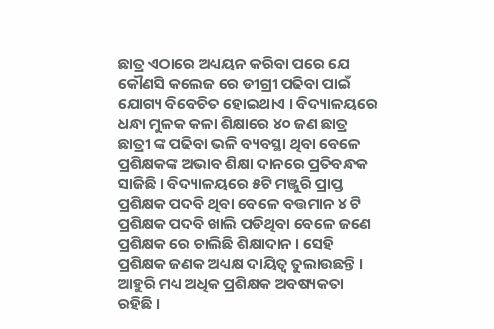ଛାତ୍ର ଏଠାରେ ଅଧ୍ୟୟନ କରିବା ପରେ ଯେ କୌଣସି କଲେଜ ରେ ଡୀଗ୍ରୀ ପଢିବା ପାଇଁ ଯୋଗ୍ୟ ବିବେଚିତ ହୋଇଥାଏ । ବିଦ୍ୟାଳୟରେ ଧନ୍ଧା ମୁଳକ କଳା ଶିକ୍ଷାରେ ୪୦ ଜଣ ଛାତ୍ର ଛାତ୍ରୀ ଙ୍କ ପଢିବା ଭଳି ବ୍ୟବସ୍ଥା ଥିବା ବେଳେ ପ୍ରଶିକ୍ଷକଙ୍କ ଅଭାବ ଶିକ୍ଷା ଦାନରେ ପ୍ରତିବନ୍ଧକ ସାଜିଛି । ବିଦ୍ୟାଳୟରେ ୫ଟି ମଞ୍ଜୁରି ପ୍ରାପ୍ତ ପ୍ରଶିକ୍ଷକ ପଦବି ଥିବା ବେଳେ ବତ୍ତମାନ ୪ ଟି ପ୍ରଶିକ୍ଷକ ପଦବି ଖାଲି ପଡିଥିବା ବେଳେ ଜଣେ ପ୍ରଶିକ୍ଷକ ରେ ଚାଲିଛି ଶିକ୍ଷାଦାନ । ସେହି ପ୍ରଶିକ୍ଷକ ଜଣକ ଅଧ୍ୟକ୍ଷ ଦାୟିତ୍ୱ ତୁଲାଉଛନ୍ତି । ଆହୁରି ମଧ୍ୟ ଅଧିକ ପ୍ରଶିକ୍ଷକ ଅବଷ୍ୟକତା ରହିଛି ।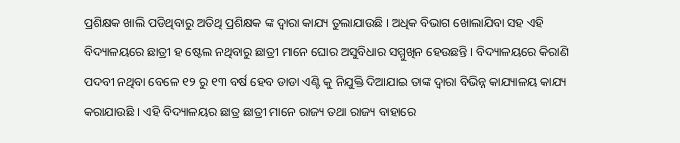ପ୍ରଶିକ୍ଷକ ଖାଲି ପଡିଥିବାରୁ ଅତିଥି ପ୍ରଶିକ୍ଷକ ଙ୍କ ଦ୍ୱାରା କାଯ୍ୟ ତୁଲାଯାଉଛି । ଅଧିକ ବିଭାଗ ଖୋଲାଯିବା ସହ ଏହି ବିଦ୍ୟାଳୟରେ ଛାତ୍ରୀ ହ ଷ୍ଟେଲ ନଥିବାରୁ ଛାତ୍ରୀ ମାନେ ଘୋର ଅସୁବିଧାର ସମ୍ମୁଖିନ ହେଉଛନ୍ତି । ବିଦ୍ୟାଳୟରେ କିରାଣି ପଦବୀ ନଥିବା ବେଳେ ୧୨ ରୁ ୧୩ ବର୍ଷ ହେବ ଡାଡା ଏଣ୍ଟି କୁ ନିଯୁକ୍ତି ଦିଆଯାଇ ତାଙ୍କ ଦ୍ୱାରା ବିଭିନ୍ନ କାଯ୍ୟାଳୟ କାଯ୍ୟ କରାଯାଉଛି । ଏହି ବିଦ୍ୟାଳୟର ଛାତ୍ର ଛାତ୍ରୀ ମାନେ ରାଜ୍ୟ ତଥା ରାଜ୍ୟ ବାହାରେ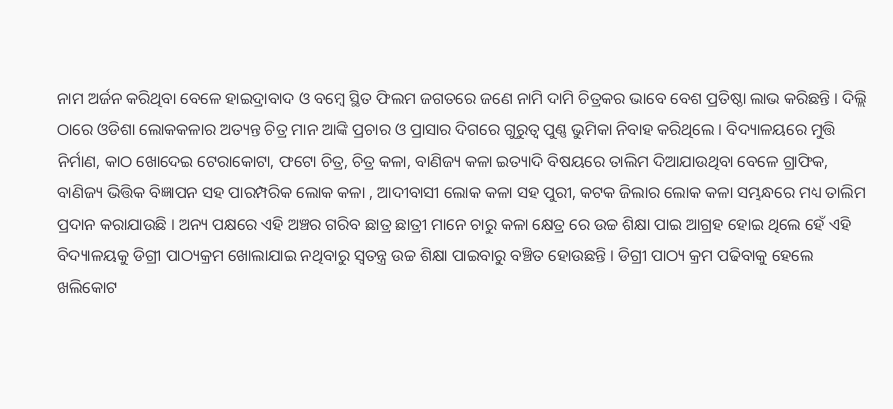ନାମ ଅର୍ଜନ କରିଥିବା ବେଳେ ହାଇଦ୍ରାବାଦ ଓ ବମ୍ବେ ସ୍ଥିତ ଫିଲମ ଜଗତରେ ଜଣେ ନାମି ଦାମି ଚିତ୍ରକର ଭାବେ ବେଶ ପ୍ରତିଷ୍ଠା ଲାଭ କରିଛନ୍ତି । ଦିଲ୍ଲି ଠାରେ ଓଡିଶା ଲୋକକଳାର ଅତ୍ୟନ୍ତ ଚିତ୍ର ମାନ ଆଙ୍କି ପ୍ରଚାର ଓ ପ୍ରାସାର ଦିଗରେ ଗୁରୁତ୍ୱ ପୁଣ୍ଣ ଭୁମିକା ନିବାହ କରିଥିଲେ । ବିଦ୍ୟାଳୟରେ ମୁତ୍ତି ନିର୍ମାଣ, କାଠ ଖୋଦେଇ ଟେରାକୋଟା, ଫଟୋ ଚିତ୍ର, ଚିତ୍ର କଳା, ବାଣିଜ୍ୟ କଳା ଇତ୍ୟାଦି ବିଷୟରେ ତାଲିମ ଦିଆଯାଉଥିବା ବେଳେ ଗ୍ରାଫିକ, ବାଣିଜ୍ୟ ଭିତ୍ତିକ ବିଜ୍ଞାପନ ସହ ପାରମ୍ପରିକ ଲୋକ କଳା , ଆଦୀବାସୀ ଲୋକ କଳା ସହ ପୁରୀ, କଟକ ଜିଲାର ଲୋକ କଳା ସମ୍ଭନ୍ଧରେ ମଧ୍ୟ ତାଲିମ ପ୍ରଦାନ କରାଯାଉଛି । ଅନ୍ୟ ପକ୍ଷରେ ଏହି ଅଞ୍ଚର ଗରିବ ଛାତ୍ର ଛାତ୍ରୀ ମାନେ ଚାରୁ କଳା କ୍ଷେତ୍ର ରେ ଉଚ୍ଚ ଶିକ୍ଷା ପାଇ ଆଗ୍ରହ ହୋଇ ଥିଲେ ହେଁ ଏହି ବିଦ୍ୟାଳୟକୁ ଡିଗ୍ରୀ ପାଠ୍ୟକ୍ରମ ଖୋଲାଯାଇ ନଥିବାରୁ ସ୍ୱତନ୍ତ୍ର ଉଚ୍ଚ ଶିକ୍ଷା ପାଇବାରୁ ବଞ୍ଚିତ ହୋଉଛନ୍ତି । ଡିଗ୍ରୀ ପାଠ୍ୟ କ୍ରମ ପଢିବାକୁ ହେଲେ ଖଲିକୋଟ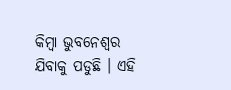କିମ୍ବା ଭୁବନେଶ୍ୱର ଯିବାକୁ ପଡୁଛି । ଏହି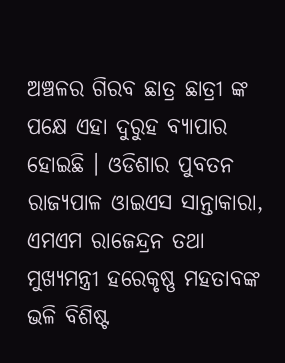ଅଞ୍ଚଳର ଗିରବ ଛାତ୍ର ଛାତ୍ରୀ ଙ୍କ ପକ୍ଷେ ଏହା ଦୁରୁହ ବ୍ୟାପାର ହୋଇଛି । ଓଡିଶାର ପୁବତନ ରାଜ୍ୟପାଳ ଓାଇଏସ ସାନ୍ତାକାରା, ଏମଏମ ରାଜେନ୍ଦ୍ରନ ତଥା ମୁଖ୍ୟମନ୍ତ୍ରୀ ହରେକୃଷ୍ଣ ମହତାବଙ୍କ ଭଳି ବିଶିଷ୍ଟ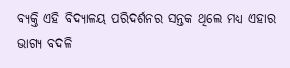ବ୍ୟକ୍ତି ଏହି ବିଦ୍ୟାଳୟ ପରିଦର୍ଶନର ସନ୍ତକ ଥିଲେ ମଧ୍ୟ ଏହାର ଭାଗ୍ୟ ବଦଳି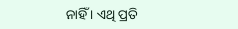ନାହିଁ । ଏଥି ପ୍ରତି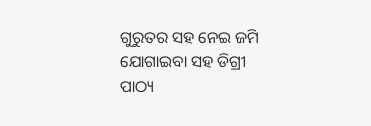ଗୁରୁତର ସହ ନେଇ ଜମି ଯୋଗାଇବା ସହ ଡିଗ୍ରୀ ପାଠ୍ୟ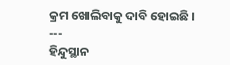କ୍ରମ ଖୋଲିବାକୁ ଦାବି ହୋଇଛି ।
---
ହିନ୍ଦୁସ୍ଥାନ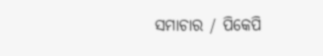ସମାଚାର / ପିକେପି